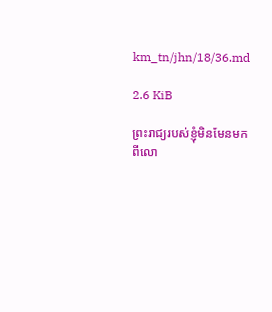km_tn/jhn/18/36.md

2.6 KiB

ព្រះរាជ្យរបស់ខ្ញុំមិនមែនមកពីលោ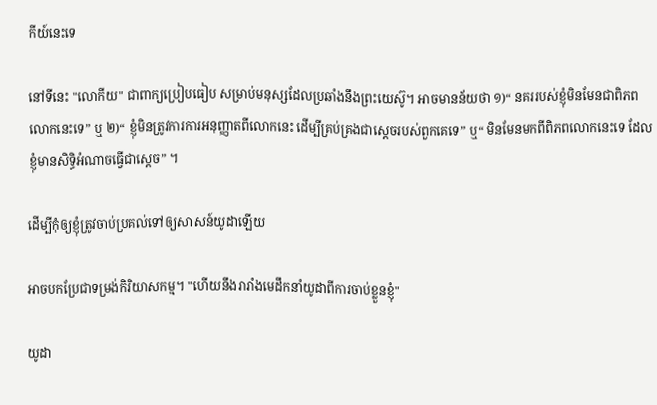កីយ៍នេះទេ

នៅទីនេះ "លោកីយ" ជាពាក្យប្រៀបធៀប សម្រាប់មនុស្សដែលប្រឆាំងនឹងព្រះយេស៊ូ។ អាចមានន័យថា ១)“ នគររបស់ខ្ញុំមិនមែនជាពិភពលោកនេះទេ” ឬ ២)“ ខ្ញុំមិនត្រូវការការអនុញ្ញាតពីលោកនេះ ដើម្បីគ្រប់គ្រងជាស្តេចរបស់ពួកគេទេ” ឬ“ មិនមែនមកពីពិភពលោកនេះទេ ដែលខ្ញុំមានសិទ្ធិអំណាចធ្វើជាស្តេច” ។

ដើម្បីកុំឲ្យខ្ញុំត្រូវចាប់ប្រគល់ទៅឲ្យសាសន៍យូដាឡើយ

អាចបកប្រែជាទម្រង់កិរិយាសកម្ម។ "ហើយនឹងរារាំងមេដឹកនាំយូដាពីការចាប់ខ្លួនខ្ញុំ"

យូដា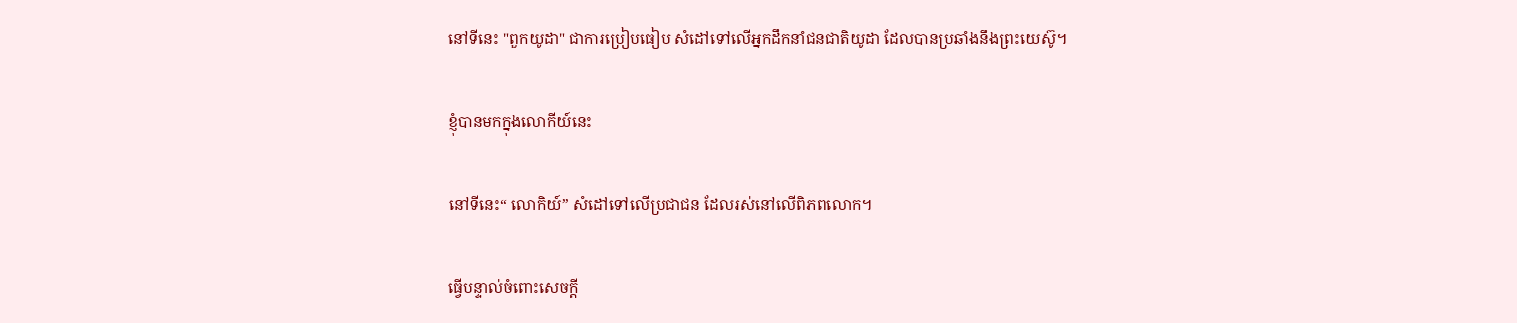នៅទីនេះ "ពួកយូដា" ជាការប្រៀបធៀប សំដៅទៅលើអ្នកដឹកនាំជនជាតិយូដា ដែលបានប្រឆាំងនឹងព្រះយេស៊ូ។

ខ្ញុំបានមកក្នុងលោកីយ៍នេះ

នៅទីនេះ“ លោកិយ៍” សំដៅទៅលើប្រជាជន ដែលរស់នៅលើពិភពលោក។

ធ្វើបន្ទាល់ចំពោះសេចក្តី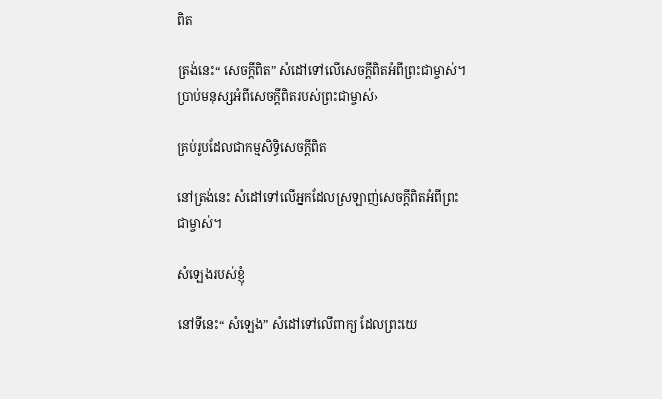ពិត

ត្រង់នេះ“ សេចក្តីពិត” សំដៅទៅលើសេចក្តីពិតអំពីព្រះជាម្ចាស់។ ប្រាប់មនុស្សអំពីសេចក្ដីពិតរបស់ព្រះជាម្ចាស់›

គ្រប់រូបដែលជាកម្មសិទ្ធិសេចក្តីពិត

នៅត្រង់នេះ សំដៅទៅលើអ្នកដែលស្រឡាញ់សេចក្តីពិតអំពីព្រះជាម្ចាស់។

សំឡេងរបស់ខ្ញុំ

នៅទីនេះ“ សំឡេង” សំដៅទៅលើពាក្យ ដែលព្រះយេ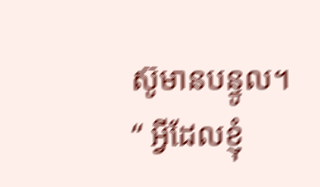ស៊ូមានបន្ទូល។ “ អ្វីដែលខ្ញុំ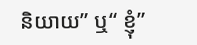និយាយ” ឬ“ ខ្ញុំ”